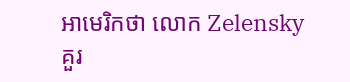អាមេរិកថា លោក Zelensky គួរ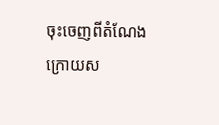ចុះចេញពីតំណែង ក្រោយស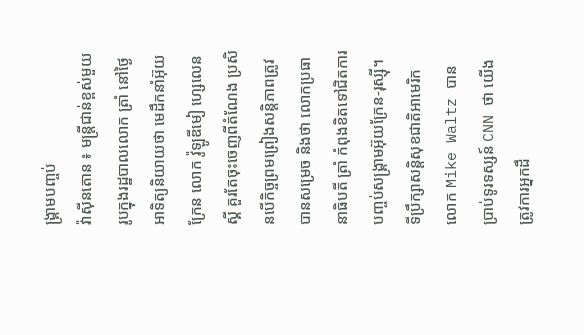ង្គ្រាមបញ្ចប់
វ៉ាស៊ីនតោន ៖ មន្ត្រីជាន់ខ្ពស់មួយរូបក្នុងរដ្ឋបាលលោក ត្រាំ នៅថ្ងៃអាទិត្យនិយាយថា មេដឹកនាំអ៊ុយក្រែន លោក វ៉ូឡូឌីមៀ ហ្សេលេនស្គី គួរតែចុះចេញពីតំណែង ប្រសិនបើកិច្ចព្រមព្រៀងសន្តិភាពត្រូវបានសម្រេច និងថា លោកប្រធានាធិបតី ត្រាំ កំពុងខិតទៅជិតការបញ្ចប់សង្រ្គាមអ៊ុយក្រែន-រុស្ស៊ី។
ទីប្រឹក្សាសន្តិសុខជាតិអាមេរិក លោក Mike Waltz បានប្រាប់ទូរទស្សន៍ CNN ថា យើងត្រូវការអ្នកដឹ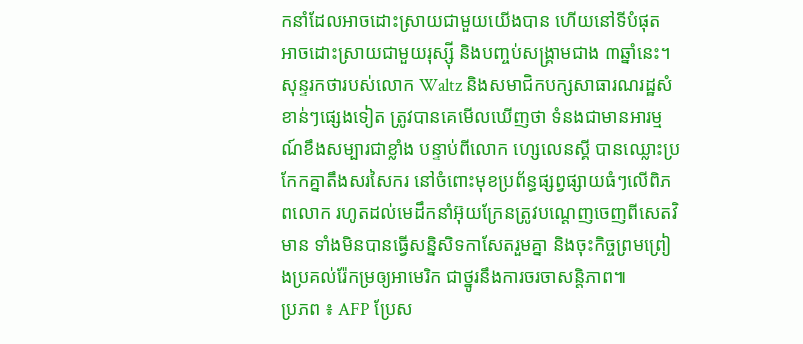កនាំដែលអាចដោះស្រាយជាមួយយើងបាន ហើយនៅទីបំផុត អាចដោះស្រាយជាមួយរុស្ស៊ី និងបញ្ចប់សង្រ្គាមជាង ៣ឆ្នាំនេះ។
សុន្ទរកថារបស់លោក Waltz និងសមាជិកបក្សសាធារណរដ្ឋសំខាន់ៗផ្សេងទៀត ត្រូវបានគេមើលឃើញថា ទំនងជាមានអារម្មណ៍ខឹងសម្បារជាខ្លាំង បន្ទាប់ពីលោក ហ្សេលេនស្គី បានឈ្លោះប្រកែកគ្នាតឹងសរសៃករ នៅចំពោះមុខប្រព័ន្ធផ្សព្វផ្សាយធំៗលើពិភពលោក រហូតដល់មេដឹកនាំអ៊ុយក្រែនត្រូវបណ្តេញចេញពីសេតវិមាន ទាំងមិនបានធ្វើសន្និសិទកាសែតរួមគ្នា និងចុះកិច្ចព្រមព្រៀងប្រគល់រ៉ែកម្រឲ្យអាមេរិក ជាថ្នូរនឹងការចរចាសន្តិភាព៕
ប្រភព ៖ AFP ប្រែស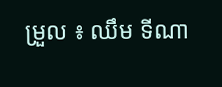ម្រួល ៖ ឈឹម ទីណា